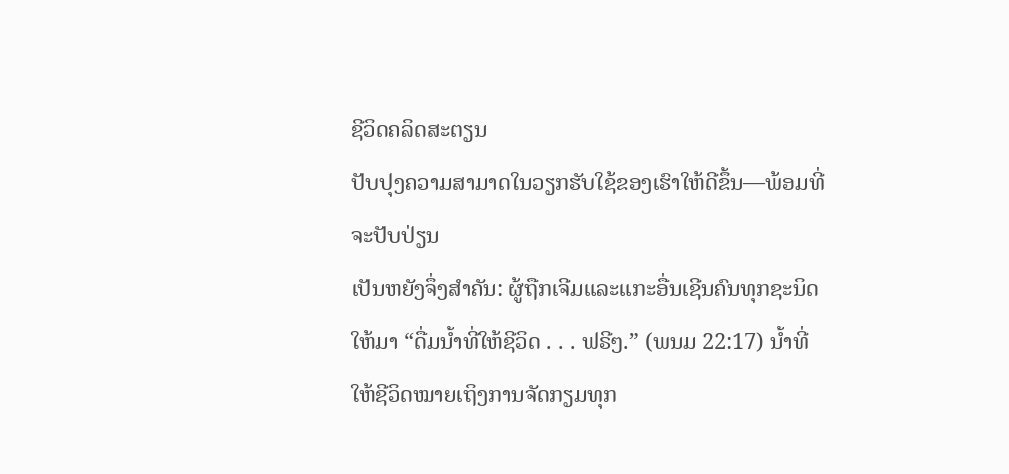ຊີວິດຄລິດສະຕຽນ
ປັບປຸງຄວາມສາມາດໃນວຽກຮັບໃຊ້ຂອງເຮົາໃຫ້ດີຂຶ້ນ—ພ້ອມທີ່ຈະປັບປ່ຽນ
ເປັນຫຍັງຈຶ່ງສຳຄັນ: ຜູ້ຖືກເຈີມແລະແກະອື່ນເຊີນຄົນທຸກຊະນິດໃຫ້ມາ “ດື່ມນ້ຳທີ່ໃຫ້ຊີວິດ . . . ຟຣີໆ.” (ພນມ 22:17) ນ້ຳທີ່ໃຫ້ຊີວິດໝາຍເຖິງການຈັດກຽມທຸກ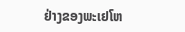ຢ່າງຂອງພະເຢໂຫ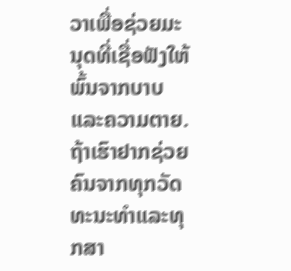ວາເພື່ອຊ່ວຍມະນຸດທີ່ເຊື່ອຟັງໃຫ້ພົ້ນຈາກບາບແລະຄວາມຕາຍ. ຖ້າເຮົາຢາກຊ່ວຍຄົນຈາກທຸກວັດທະນະທຳແລະທຸກສາ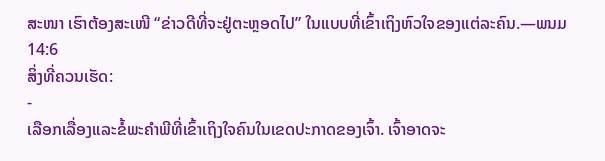ສະໜາ ເຮົາຕ້ອງສະເໜີ “ຂ່າວດີທີ່ຈະຢູ່ຕະຫຼອດໄປ” ໃນແບບທີ່ເຂົ້າເຖິງຫົວໃຈຂອງແຕ່ລະຄົນ.—ພນມ 14:6
ສິ່ງທີ່ຄວນເຮັດ:
-
ເລືອກເລື່ອງແລະຂໍ້ພະຄຳພີທີ່ເຂົ້າເຖິງໃຈຄົນໃນເຂດປະກາດຂອງເຈົ້າ. ເຈົ້າອາດຈະ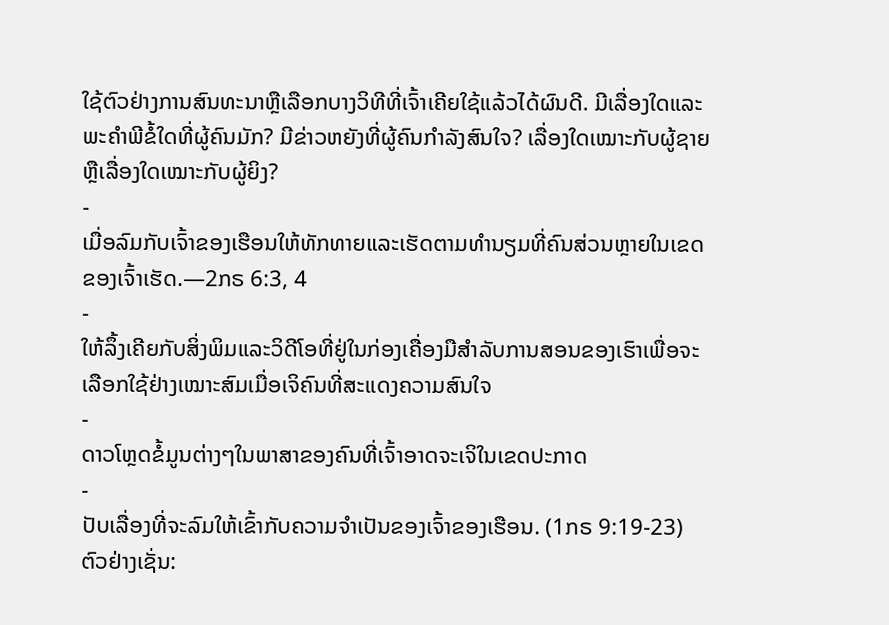ໃຊ້ຕົວຢ່າງການສົນທະນາຫຼືເລືອກບາງວິທີທີ່ເຈົ້າເຄີຍໃຊ້ແລ້ວໄດ້ຜົນດີ. ມີເລື່ອງໃດແລະພະຄຳພີຂໍ້ໃດທີ່ຜູ້ຄົນມັກ? ມີຂ່າວຫຍັງທີ່ຜູ້ຄົນກຳລັງສົນໃຈ? ເລື່ອງໃດເໝາະກັບຜູ້ຊາຍຫຼືເລື່ອງໃດເໝາະກັບຜູ້ຍິງ?
-
ເມື່ອລົມກັບເຈົ້າຂອງເຮືອນໃຫ້ທັກທາຍແລະເຮັດຕາມທຳນຽມທີ່ຄົນສ່ວນຫຼາຍໃນເຂດຂອງເຈົ້າເຮັດ.—2ກຣ 6:3, 4
-
ໃຫ້ລຶ້ງເຄີຍກັບສິ່ງພິມແລະວິດີໂອທີ່ຢູ່ໃນກ່ອງເຄື່ອງມືສຳລັບການສອນຂອງເຮົາເພື່ອຈະເລືອກໃຊ້ຢ່າງເໝາະສົມເມື່ອເຈິຄົນທີ່ສະແດງຄວາມສົນໃຈ
-
ດາວໂຫຼດຂໍ້ມູນຕ່າງໆໃນພາສາຂອງຄົນທີ່ເຈົ້າອາດຈະເຈິໃນເຂດປະກາດ
-
ປັບເລື່ອງທີ່ຈະລົມໃຫ້ເຂົ້າກັບຄວາມຈຳເປັນຂອງເຈົ້າຂອງເຮືອນ. (1ກຣ 9:19-23) ຕົວຢ່າງເຊັ່ນ: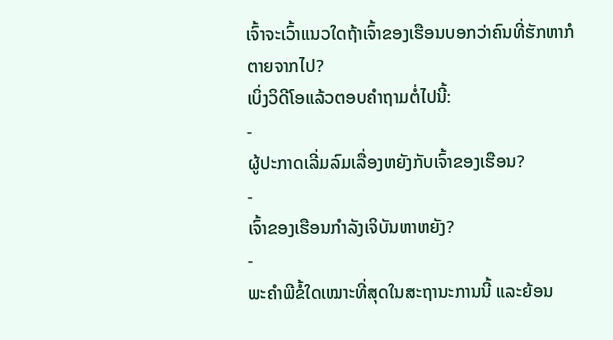ເຈົ້າຈະເວົ້າແນວໃດຖ້າເຈົ້າຂອງເຮືອນບອກວ່າຄົນທີ່ຮັກຫາກໍຕາຍຈາກໄປ?
ເບິ່ງວິດີໂອແລ້ວຕອບຄຳຖາມຕໍ່ໄປນີ້:
-
ຜູ້ປະກາດເລີ່ມລົມເລື່ອງຫຍັງກັບເຈົ້າຂອງເຮືອນ?
-
ເຈົ້າຂອງເຮືອນກຳລັງເຈິບັນຫາຫຍັງ?
-
ພະຄຳພີຂໍ້ໃດເໝາະທີ່ສຸດໃນສະຖານະການນີ້ ແລະຍ້ອນ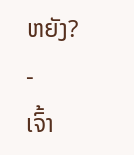ຫຍັງ?
-
ເຈົ້າ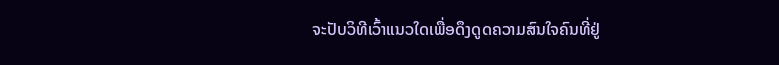ຈະປັບວິທີເວົ້າແນວໃດເພື່ອດຶງດູດຄວາມສົນໃຈຄົນທີ່ຢູ່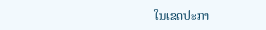ໃນເຂດປະກາ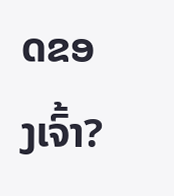ດຂອງເຈົ້າ?